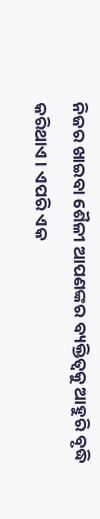ନିଜର ଖାଇବା ଶୈଳୀ ଆପଣଙ୍କର ବ୍ୟକ୍ତିତ୍ୱକୁ ଆହୁରି ବୃଦ୍ଧି କରିଥାଏ। ଏପରି ଏକ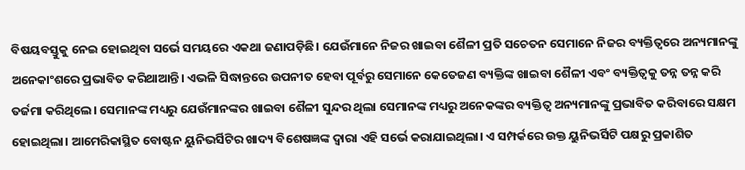ବିଷୟବସ୍ତୁକୁ ନେଇ ହୋଇଥିବା ସର୍ଭେ ସମୟରେ ଏକଥା ଜଣାପଡ଼ିଛି। ଯେଉଁମାନେ ନିଜର ଖାଇବା ଶୈଳୀ ପ୍ରତି ସଚେତନ ସେମାନେ ନିଜର ବ୍ୟକ୍ତିତ୍ୱରେ ଅନ୍ୟମାନଙ୍କୁ ଅନେକାଂଶରେ ପ୍ରଭାବିତ କରିଥାଆନ୍ତି। ଏଭଳି ସିଦ୍ଧାନ୍ତରେ ଉପନୀତ ହେବା ପୂର୍ବରୁ ସେମାନେ କେତେଜଣ ବ୍ୟକ୍ତିଙ୍କ ଖାଇବା ଶୈଳୀ ଏବଂ ବ୍ୟକ୍ତିତ୍ୱକୁ ତନ୍ନ ତନ୍ନ କରି ତର୍ଜମା କରିଥିଲେ। ସେମାନଙ୍କ ମଧ୍ୟରୁ ଯେଉଁମାନଙ୍କର ଖାଇବା ଶୈଳୀ ସୁନ୍ଦର ଥିଲା ସେମାନଙ୍କ ମଧ୍ୟରୁ ଅନେକଙ୍କର ବ୍ୟକ୍ତିତ୍ୱ ଅନ୍ୟମାନଙ୍କୁ ପ୍ରଭାବିତ କରିବାରେ ସକ୍ଷମ ହୋଇଥିଲା। ଆମେରିକାସ୍ଥିତ ବୋଷ୍ଟନ ୟୁନିଭର୍ସିଟିର ଖାଦ୍ୟ ବିଶେଷଜ୍ଞଙ୍କ ଦ୍ୱାରା ଏହି ସର୍ଭେ କରାଯାଇଥିଲା। ଏ ସମ୍ପର୍କରେ ଉକ୍ତ ୟୁନିଭର୍ସିଟି ପକ୍ଷରୁ ପ୍ରକାଶିତ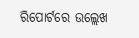ରିପୋର୍ଟରେ ଉଲ୍ଲେଖ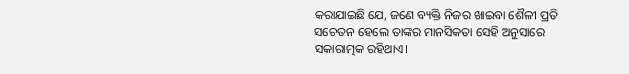କରାଯାଇଛି ଯେ, ଜଣେ ବ୍ୟକ୍ତି ନିଜର ଖାଇବା ଶୈଳୀ ପ୍ରତି ସଚେତନ ହେଲେ ତାଙ୍କର ମାନସିକତା ସେହି ଅନୁସାରେ ସକାରାତ୍ମକ ରହିଥାଏ।